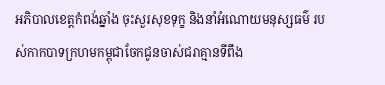អភិបាលខេត្តកំពង់ឆ្នាំង ចុះសួរសុខទុក្ខ និងនាំអំណោយមនុស្សធម៌ របស់កាកបាទក្រហមកម្ពុជាចែកជូនចាស់ជរាគ្មានទីពឹង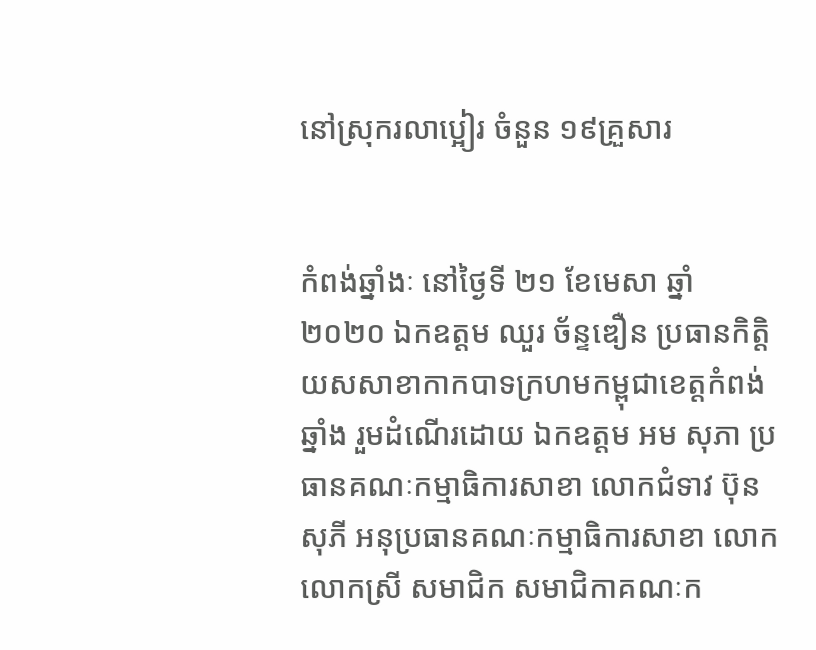នៅស្រុករលាប្អៀរ ចំនួន ១៩គ្រួសារ


កំពង់ឆ្នាំងៈ នៅថ្ងៃទី ២១ ខែមេសា ឆ្នាំ ២០២០ ឯកឧត្តម ឈួរ ច័ន្ទឌឿន ប្រធានកិត្តិយសសាខាកាកបាទក្រហមកម្ពុជាខេត្តកំពង់ឆ្នាំង រួមដំណើរដោយ ឯកឧត្តម អម សុភា ប្រធានគណៈកម្មាធិការសាខា លោកជំទាវ ប៊ុន សុភី អនុប្រធានគណៈកម្មាធិការសាខា លោក លោកស្រី សមាជិក សមាជិកាគណៈក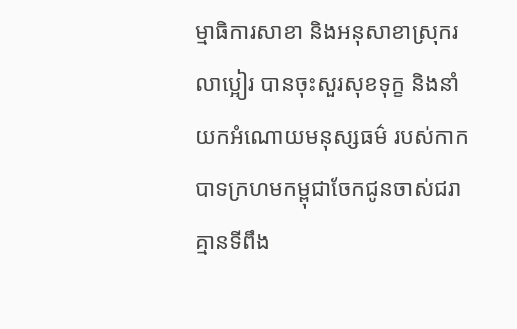ម្មាធិការសាខា និងអនុសាខាស្រុករលាប្អៀរ បានចុះសួរសុខទុក្ខ និងនាំយកអំណោយមនុស្សធម៌ របស់កាកបាទក្រហមកម្ពុជាចែកជូនចាស់ជរាគ្មានទីពឹង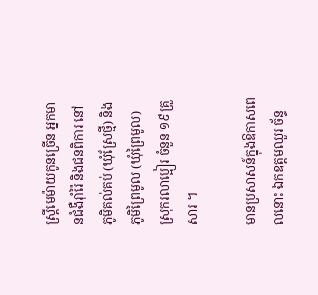ស្រ្តីមេម៉ាយកូនច្រើន អ្នកមានជំងឺរ៉ាំរ៉ៃ និងជនពិការ នៅភូមិគល់គប់ (ឃុំស្រែថ្មី) និង ភូមិព្រៃមូល (ឃុំព្រៃមូល) ស្រុករលាប្អៀរ ចំនួន ១៩គ្រួសារ ។

មានប្រសាសន៍ក្នុងឱកាសពេលនោះ ឯកឧត្តមឈួរ ច័ន្ទ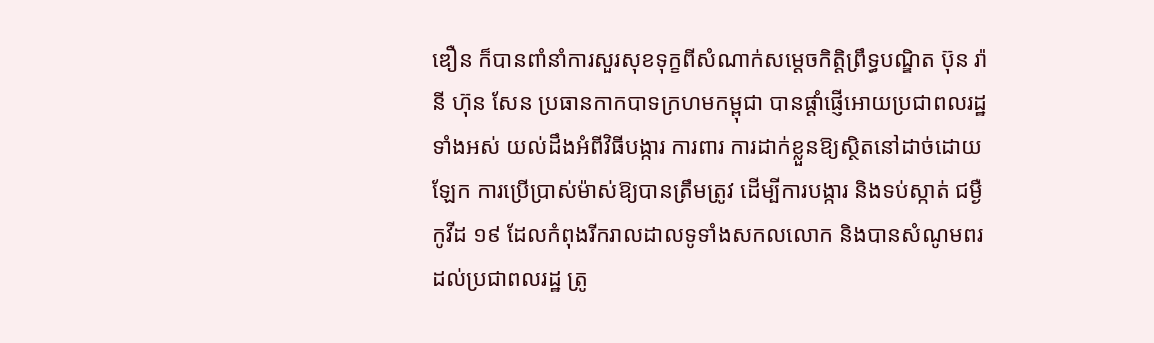ឌឿន ក៏បានពាំនាំការសួរសុខទុក្ខពីសំណាក់សម្ដេចកិត្តិព្រឹទ្ធបណ្ឌិត ប៊ុន រ៉ានី ហ៊ុន សែន ប្រធានកាកបាទក្រហមកម្ពុជា បានផ្ដាំផ្ញើអោយប្រជាពលរដ្ឋទាំងអស់ យល់ដឹងអំពីវិធីបង្ការ ការពារ ការដាក់ខ្លួនឱ្យស្ថិតនៅដាច់ដោយឡែក ការប្រើប្រាស់ម៉ាស់ឱ្យបានត្រឹមត្រូវ ដើម្បីការបង្ការ និងទប់ស្កាត់ ជម្ងឺកូវីដ ១៩ ដែលកំពុងរីករាលដាលទូទាំងសកលលោក និងបានសំណូមពរ ដល់ប្រជាពលរដ្ឋ ត្រូ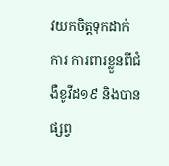វយកចិត្តទុកដាក់ការ ការពារខ្លួនពីជំងឺខូវីដ១៩ និងបានផ្សព្វ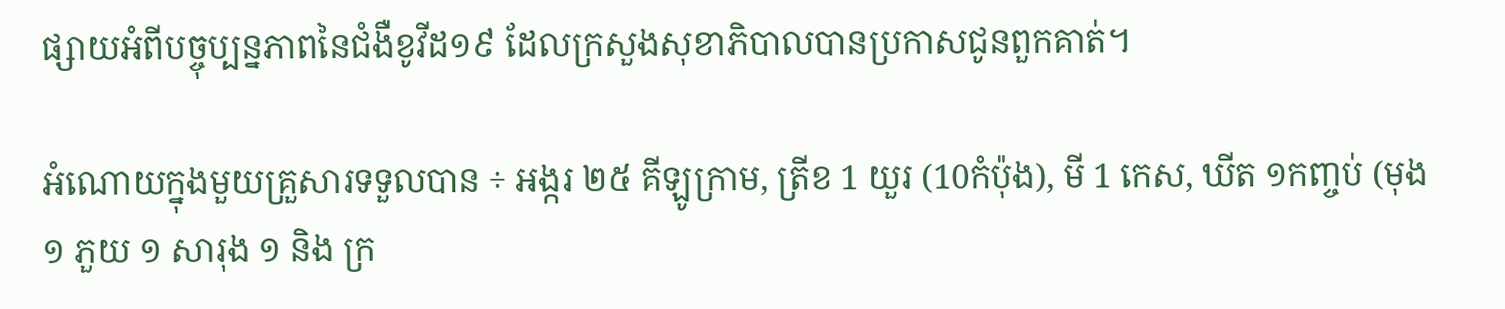ផ្សាយអំពីបច្ចុប្បន្នភាពនៃជំងឺខូវីដ១៩ ដែលក្រសួងសុខាភិបាលបានប្រកាសជូនពួកគាត់។

អំណោយក្នុងមួយគ្រួសារទទួលបាន ÷ អង្ករ ២៥ គីឡូក្រាម, ត្រីខ 1 យួរ (10កំប៉ុង), មី 1 កេស, ឃីត ១កញ្ចប់ (មុង ១ ភួយ ១ សារុង ១ និង ក្រ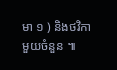មា ១ ) និងថវិកា មួយចំនួន ៕